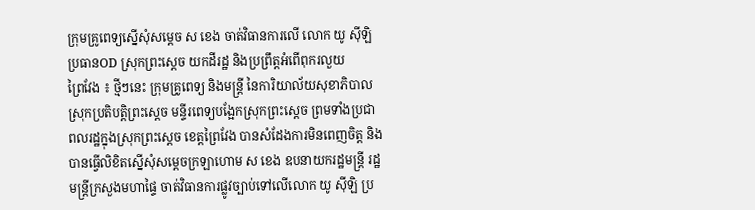ក្រុមគ្រូពេទ្យស្នើសុំសម្តេច ស ខេង ចាត់វិធានការលើ លោក យូ ស៊ីឡិ ប្រធានOD ស្រុកព្រះស្តេច យកដីរដ្ឋ និងប្រព្រឹត្តអំពើពុករលួយ
ព្រៃវែង ៖ ថ្មីៗនេះ ក្រុមគ្រូពេទ្យ និងមន្ត្រី នៃការិយាល័យសុខាភិបាលស្រុកប្រតិបត្តិព្រះស្តេច មន្ទីរពេទ្យបង្អែកស្រុកព្រះស្តេច ព្រមទាំងប្រជាពលរដ្ឋក្នុងស្រុកព្រះស្តេច ខេត្តព្រៃវែង បានសំដែងការមិនពេញចិត្ត និងបានធ្វើលិខិតស្នើសុំសម្តេចក្រឡាហោម ស ខេង ឧបនាយករដ្ឋមន្ត្រី រដ្ឋមន្ត្រីក្រសួងមហាផ្ទៃ ចាត់វិធានការផ្លូវច្បាប់ទៅលើលោក យូ ស៊ីឡិ ប្រ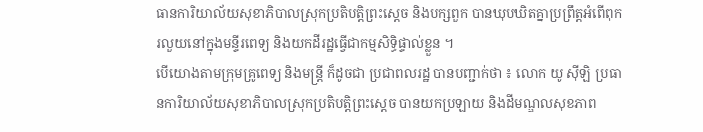ធានការិយាល័យសុខាភិបាលស្រុកប្រតិបត្តិព្រះស្តេច និងបក្សពួក បានឃុបឃិតគ្នាប្រព្រឹត្តអំពើពុករលួយនៅក្នុងមន្ទីរពេទ្យ និងយកដីរដ្ឋធ្វើជាកម្មសិទ្ធិផ្ទាល់ខ្លួន ។
បើយោងតាមក្រុមគ្រូពេទ្យ និងមន្ត្រី ក៏ដូចជា ប្រជាពលរដ្ឋ បានបញ្ជាក់ថា ៖ លោក យូ ស៊ីឡិ ប្រធានការិយាល័យសុខាភិបាលស្រុកប្រតិបត្តិព្រះស្តេច បានយកប្រឡាយ និងដីមណ្ឌលសុខភាព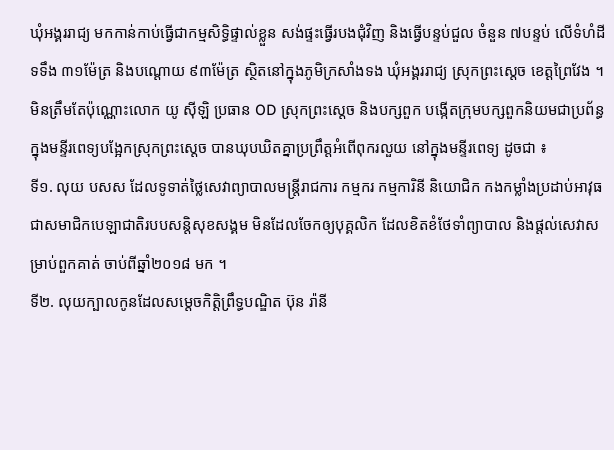ឃុំអង្គររាជ្យ មកកាន់កាប់ធ្វើជាកម្មសិទ្ធិផ្ទាល់ខ្លួន សង់ផ្ទះធ្វើរបងជុំវិញ និងធ្វើបន្ទប់ជួល ចំនួន ៧បន្ទប់ លើទំហំដី ទទឹង ៣១ម៉ែត្រ និងបណ្តោយ ៩៣ម៉ែត្រ ស្ថិតនៅក្នុងភូមិក្រសាំងទង ឃុំអង្គររាជ្យ ស្រុកព្រះស្តេច ខេត្តព្រៃវែង ។
មិនត្រឹមតែប៉ុណ្ណោះលោក យូ ស៊ីឡិ ប្រធាន OD ស្រុកព្រះស្តេច និងបក្សពួក បង្កើតក្រុមបក្សពួកនិយមជាប្រព័ន្ធក្នុងមន្ទីរពេទ្យបង្អែកស្រុកព្រះស្តេច បានឃុបឃិតគ្នាប្រព្រឹត្តអំពើពុករលួយ នៅក្នុងមន្ទីរពេទ្យ ដូចជា ៖
ទី១. លុយ បសស ដែលទូទាត់ថ្លៃសេវាព្យាបាលមន្ត្រីរាជការ កម្មករ កម្មការិនី និយោជិក កងកម្លាំងប្រដាប់អាវុធ ជាសមាជិកបេឡាជាតិរបបសន្តិសុខសង្គម មិនដែលចែកឲ្យបុគ្គលិក ដែលខិតខំថែទាំព្យាបាល និងផ្តល់សេវាសម្រាប់ពួកគាត់ ចាប់ពីឆ្នាំ២០១៨ មក ។
ទី២. លុយក្បាលកូនដែលសម្តេចកិត្តិព្រឹទ្ធបណ្ឌិត ប៊ុន រ៉ានី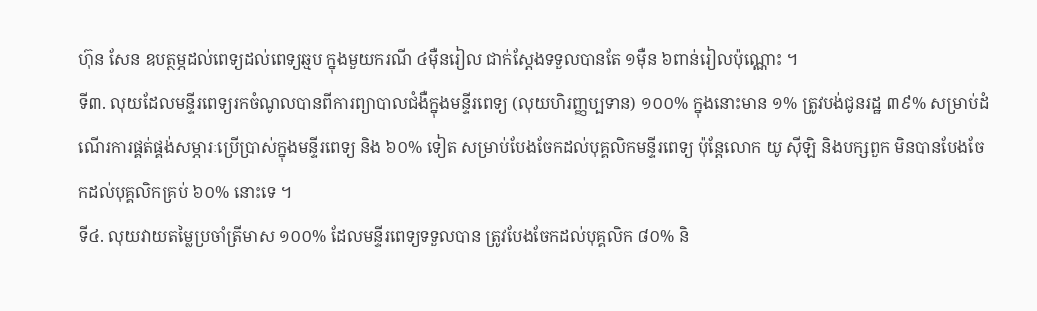ហ៊ុន សែន ឧបត្ថម្ភដល់ពេទ្យដល់ពេទ្យឆ្មប ក្នុងមួយករណី ៤ម៉ឺនរៀល ជាក់ស្តែងទទួលបានតែ ១ម៉ឺន ៦ពាន់រៀលប៉ុណ្ណោះ ។
ទី៣. លុយដែលមន្ទីរពេទ្យរកចំណូលបានពីការព្យាបាលជំងឺក្នុងមន្ទីរពេទ្យ (លុយហិរញ្ញប្បទាន) ១០០% ក្នុងនោះមាន ១% ត្រូវបង់ជូនរដ្ឋ ៣៩% សម្រាប់ដំណើរការផ្គត់ផ្គង់សម្ភារៈប្រើប្រាស់ក្នុងមន្ទីរពេទ្យ និង ៦០% ទៀត សម្រាប់បែងចែកដល់បុគ្គលិកមន្ទីរពេទ្យ ប៉ុន្តែលោក យូ ស៊ីឡិ និងបក្សពួក មិនបានបែងចែកដល់បុគ្គលិកគ្រប់ ៦០% នោះទេ ។
ទី៤. លុយវាយតម្លៃប្រចាំត្រីមាស ១០០% ដែលមន្ទីរពេទ្យទទួលបាន ត្រូវបែងចែកដល់បុគ្គលិក ៨០% និ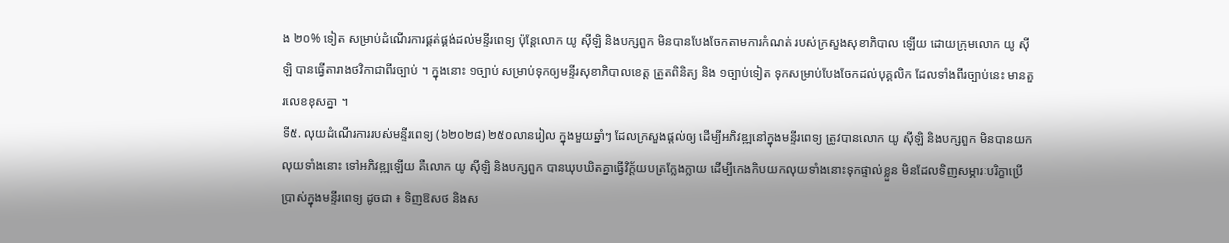ង ២០% ទៀត សម្រាប់ដំណើរការផ្គត់ផ្គង់ដល់មន្ទីរពេទ្យ ប៉ុន្តែលោក យូ ស៊ីឡិ និងបក្សពួក មិនបានបែងចែកតាមការកំណត់ របស់ក្រសួងសុខាភិបាល ឡើយ ដោយក្រុមលោក យូ ស៊ីឡិ បានធ្វើតារាងថវិកាជាពីរច្បាប់ ។ ក្នុងនោះ ១ច្បាប់ សម្រាប់ទុកឲ្យមន្ទីរសុខាភិបាលខេត្ត ត្រួតពិនិត្យ និង ១ច្បាប់ទៀត ទុកសម្រាប់បែងចែកដល់បុគ្គលិក ដែលទាំងពីរច្បាប់នេះ មានតួរលេខខុសគ្នា ។
ទី៥. លុយដំណើរការរបស់មន្ទីរពេទ្យ (៦២០២៨) ២៥០លានរៀល ក្នុងមួយឆ្នាំៗ ដែលក្រសួងផ្តល់ឲ្យ ដើម្បីអភិវឌ្ឍនៅក្នុងមន្ទីរពេទ្យ ត្រូវបានលោក យូ ស៊ីឡិ និងបក្សពួក មិនបានយកលុយទាំងនោះ ទៅអភិវឌ្ឍឡើយ គឺលោក យូ ស៊ីឡិ និងបក្សពួក បានឃុបឃិតគ្នាធ្វើវិក្ត័យបត្រក្លែងក្លាយ ដើម្បីកេងកិបយកលុយទាំងនោះទុកផ្ទាល់ខ្លួន មិនដែលទិញសម្ភារៈបរិក្ខាប្រើប្រាស់ក្នុងមន្ទីរពេទ្យ ដូចជា ៖ ទិញឱសថ និងស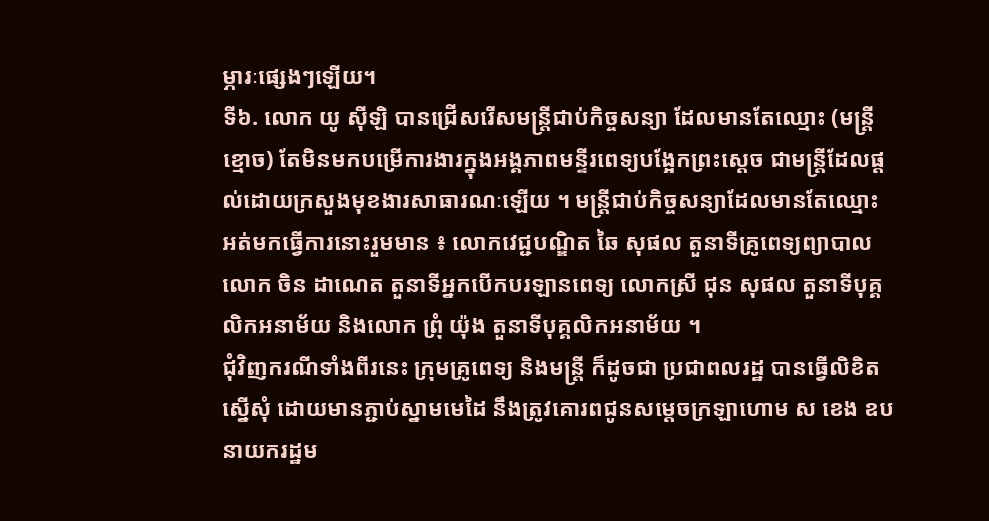ម្ភារៈផ្សេងៗឡើយ។
ទី៦. លោក យូ ស៊ីឡិ បានជ្រើសរើសមន្ត្រីជាប់កិច្ចសន្យា ដែលមានតែឈ្មោះ (មន្ត្រីខ្មោច) តែមិនមកបម្រើការងារក្នុងអង្គភាពមន្ទីរពេទ្យបង្អែកព្រះស្តេច ជាមន្ត្រីដែលផ្តល់ដោយក្រសួងមុខងារសាធារណៈឡើយ ។ មន្ត្រីជាប់កិច្ចសន្យាដែលមានតែឈ្មោះ អត់មកធ្វើការនោះរួមមាន ៖ លោកវេជ្ជបណ្ឌិត ឆៃ សុផល តួនាទីគ្រូពេទ្យព្យាបាល លោក ចិន ដាណេត តួនាទីអ្នកបើកបរឡានពេទ្យ លោកស្រី ជុន សុផល តួនាទីបុគ្គលិកអនាម័យ និងលោក ព្រុំ យ៉ុង តួនាទីបុគ្គលិកអនាម័យ ។
ជុំវិញករណីទាំងពីរនេះ ក្រុមគ្រូពេទ្យ និងមន្ត្រី ក៏ដូចជា ប្រជាពលរដ្ឋ បានធ្វើលិខិតស្នើសុំ ដោយមានភ្ជាប់ស្នាមមេដៃ នឹងត្រូវគោរពជូនសម្តេចក្រឡាហោម ស ខេង ឧបនាយករដ្ឋម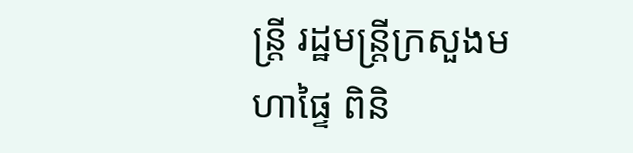ន្ត្រី រដ្ឋមន្ត្រីក្រសួងមហាផ្ទៃ ពិនិ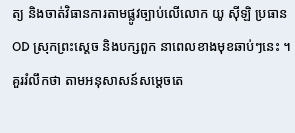ត្យ និងចាត់វិធានការតាមផ្លូវច្បាប់លើលោក យូ ស៊ីឡិ ប្រធាន OD ស្រុកព្រះស្តេច និងបក្សពួក នាពេលខាងមុខឆាប់ៗនេះ ។
គួររំលឹកថា តាមអនុសាសន៍សម្តេចតេ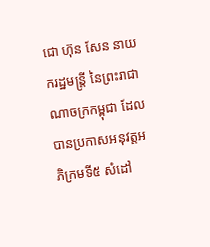ជោ ហ៊ុន សែន នាយករដ្ឋមន្ត្រី នៃព្រះរាជាណាចក្រកម្ពុជា ដែលបានប្រកាសអនុវត្តអភិក្រមទី៥ សំដៅ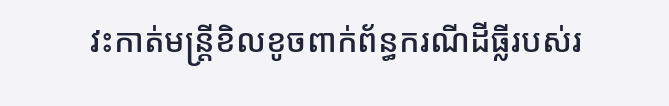វះកាត់មន្ត្រីខិលខូចពាក់ព័ន្ធករណីដីធ្លីរបស់រ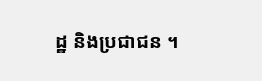ដ្ឋ និងប្រជាជន ។